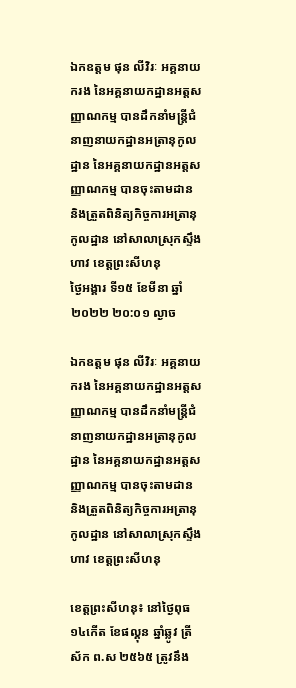ឯកឧត្ដម ផុន លីវិរៈ អគ្គនាយករង នៃអគ្គនាយកដ្ឋានអត្តសញ្ញាណកម្ម បានដឹកនាំមន្រ្តីជំនាញនាយកដ្ឋានអត្រានុកូលដ្ឋាន នៃអគ្គនាយកដ្ឋានអត្តសញ្ញាណកម្ម បានចុះតាមដាន និងត្រួតពិនិត្យកិច្ចការអត្រានុកូលដ្ឋាន នៅសាលាស្រុកស្ទឹងហាវ ខេត្តព្រះសីហនុ
ថ្ងៃអង្គារ ទី១៥ ខែមីនា ឆ្នាំ២០២២ ២០:០១ ល្ងាច

ឯកឧត្ដម ផុន លីវិរៈ អគ្គនាយករង នៃអគ្គនាយកដ្ឋានអត្តសញ្ញាណកម្ម បានដឹកនាំមន្រ្តីជំនាញនាយកដ្ឋានអត្រានុកូលដ្ឋាន នៃអគ្គនាយកដ្ឋានអត្តសញ្ញាណកម្ម បានចុះតាមដាន និងត្រួតពិនិត្យកិច្ចការអត្រានុកូលដ្ឋាន នៅសាលាស្រុកស្ទឹងហាវ ខេត្តព្រះសីហនុ

ខេត្តព្រះសីហនុ៖ នៅថ្ងៃពុធ ១៤កើត ខែផល្គុន ឆ្នាំឆ្លូវ ត្រីស័ក ព.ស ២៥៦៥ ត្រូវនឹង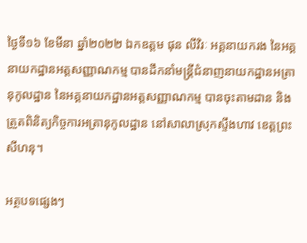ថ្ងៃទី១៦ ខែមីនា ឆ្នាំ២០២២ ឯកឧត្ដម ផុន លីវិរៈ អគ្គនាយករង នៃអគ្គនាយកដ្ឋានអត្តសញ្ញាណកម្ម បានដឹកនាំមន្រ្តីជំនាញនាយកដ្ឋានអត្រានុកូលដ្ឋាន នៃអគ្គនាយកដ្ឋានអត្តសញ្ញាណកម្ម បានចុះតាមដាន និងត្រួតពិនិត្យកិច្ចការអត្រានុកូលដ្ឋាន នៅសាលាស្រុកស្ទឹងហាវ ខេត្តព្រះសីហនុ។

អត្ថបទផ្សេងៗ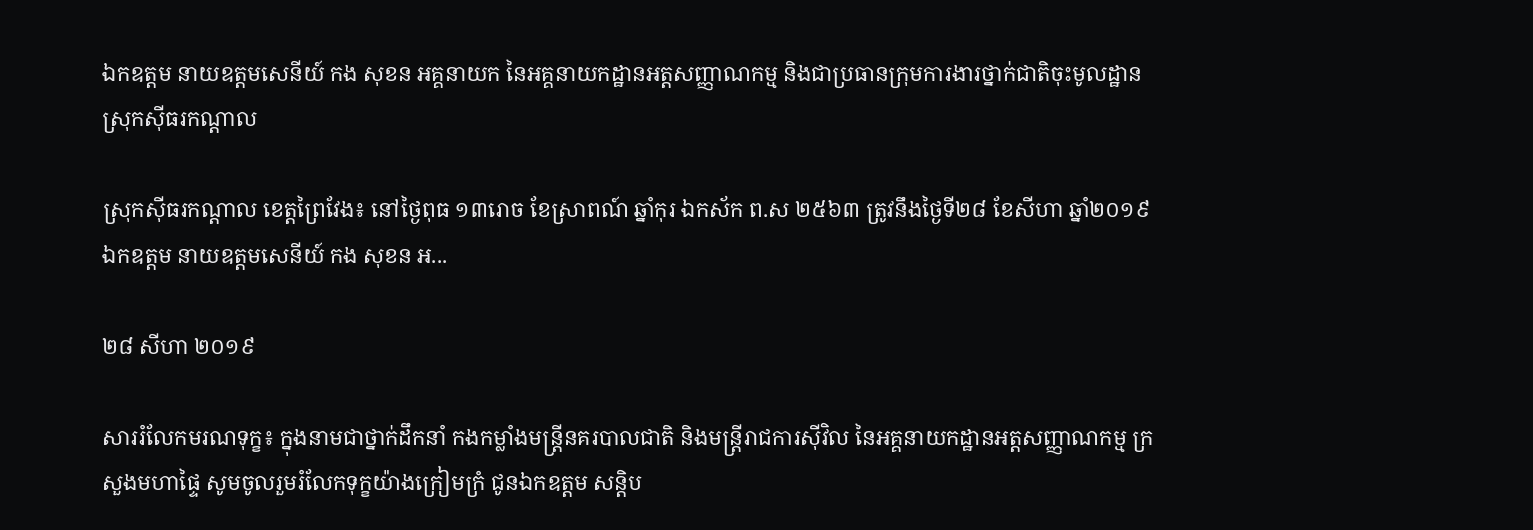ឯកឧត្តម នាយឧត្តមសេនីយ៍ កង សុខន អគ្គនាយក នៃអគ្គនាយកដ្ឋានអត្តសញ្ញាណកម្ម និងជាប្រធានក្រុមការងារថ្នាក់ជាតិចុះមូលដ្ឋានស្រុកស៊ីធរកណ្តាល

ស្រុកស៊ីធរកណ្តាល ខេត្តព្រៃវែង៖ នៅថ្ងៃពុធ ១៣រោច ខែស្រាពណ៍ ឆ្នាំកុរ ឯកស័ក ព.ស ២៥៦៣ ត្រូវនឹងថ្ងៃទី២៨ ខែសីហា ឆ្នាំ២០១៩ ឯកឧត្តម នាយឧត្តមសេនីយ៍ កង សុខន អ...

២៨ សីហា ២០១៩

សាររំលែកមរណទុក្ខ៖ ក្នុងនាមជាថ្នាក់ដឹកនាំ កងកម្លាំងមន្រ្តីនគរបាលជាតិ និងមន្រ្តីរាជការស៊ីវិល នៃអគ្គនាយកដ្ឋានអត្តសញ្ញាណកម្ម ក្រសួងមហាផ្ទៃ សូមចូលរួមរំលែកទុក្ខយ៉ាងក្រៀមក្រំ ជូនឯកឧត្តម សន្ដិប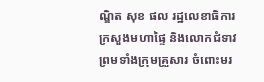ណ្ឌិត សុខ ផល រដ្ឋលេខាធិការ ក្រសួងមហាផ្ទៃ និងលោកជំទាវ ព្រមទាំងក្រុមគ្រួសារ ចំពោះមរ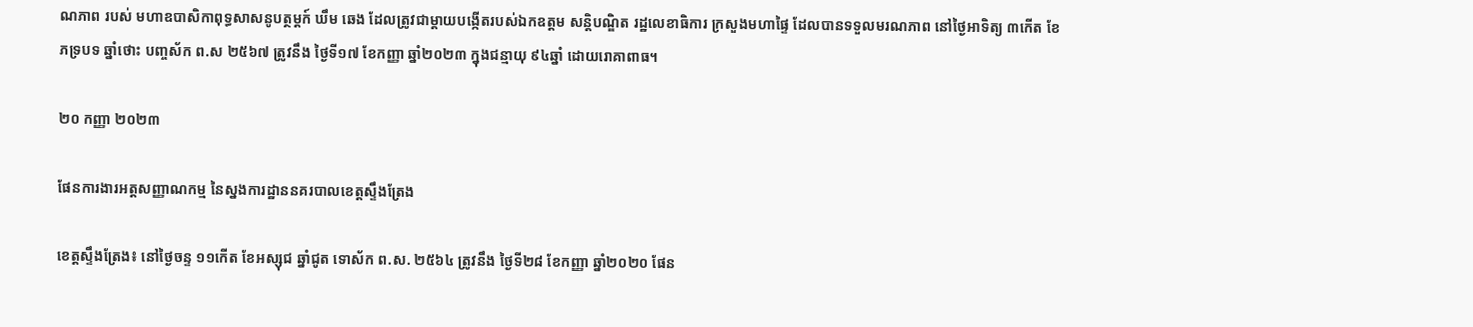ណភាព របស់ មហាឧបាសិកាពុទ្ធសាសនូបត្ថម្ដក៍ ឃឹម ឆេង ដែលត្រូវជាម្ដាយបង្កើតរបស់ឯកឧត្តម សន្ដិបណ្ឌិត រដ្ឋលេខាធិការ ក្រសួងមហាផ្ទៃ ដែលបានទទួលមរណភាព នៅថ្ងៃអាទិត្យ ៣កើត ខែភទ្របទ ឆ្នាំថោះ បញ្ចស័ក ព.ស ២៥៦៧ ត្រូវនឹង ថ្ងៃទី១៧ ខែកញ្ញា ឆ្នាំ២០២៣ ក្នុងជន្មាយុ ៩៤ឆ្នាំ ដោយរោគាពាធ។

២០ កញ្ញា ២០២៣

ផែនការងារអត្តសញ្ញាណកម្ម នៃស្នងការដ្ឋាននគរបាលខេត្តស្ទឹងត្រែង

ខេត្តស្ទឹងត្រែង៖ នៅថ្ងៃចន្ទ ១១កើត ខែអស្សុជ ឆ្នាំជូត ទោស័ក ព.ស. ២៥៦៤ ត្រូវនឹង ថ្ងៃទី២៨ ខែកញ្ញា ឆ្នាំ២០២០ ផែន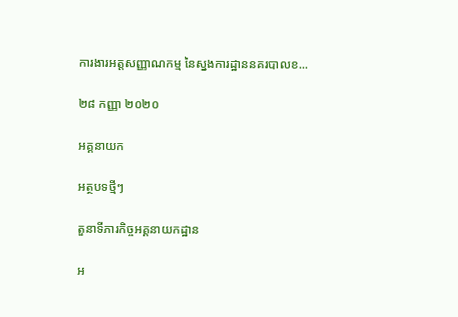ការងារអត្តសញ្ញាណកម្ម នៃស្នងការដ្ឋាននគរបាលខ...

២៨ កញ្ញា ២០២០

អគ្គនាយក

អត្ថបទថ្មីៗ

តួនាទីភារកិច្ចអគ្គនាយកដ្ឋាន

អ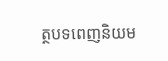ត្ថបទពេញនិយម